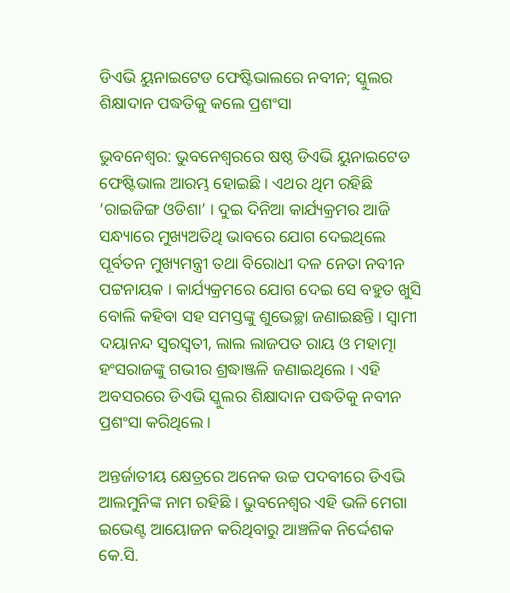ଡିଏଭି ୟୁନାଇଟେଡ ଫେଷ୍ଟିଭାଲରେ ନବୀନ; ସ୍କୁଲର ଶିକ୍ଷାଦାନ ପଦ୍ଧତିକୁ କଲେ ପ୍ରଶଂସା

ଭୁବନେଶ୍ବର: ଭୁବନେଶ୍ୱରରେ ଷଷ୍ଠ ଡିଏଭି ୟୁନାଇଟେଡ ଫେଷ୍ଟିଭାଲ ଆରମ୍ଭ ହୋଇଛି । ଏଥର ଥିମ ରହିଛି ‘ରାଇଜିଙ୍ଗ ଓଡିଶା’ । ଦୁଇ ଦିନିଆ କାର୍ଯ୍ୟକ୍ରମର ଆଜି ସନ୍ଧ୍ୟାରେ ମୁଖ୍ୟଅତିଥି ଭାବରେ ଯୋଗ ଦେଇଥିଲେ ପୂର୍ବତନ ମୁଖ୍ୟମନ୍ତ୍ରୀ ତଥା ବିରୋଧୀ ଦଳ ନେତା ନବୀନ ପଟ୍ଟନାୟକ । କାର୍ଯ୍ୟକ୍ରମରେ ଯୋଗ ଦେଇ ସେ ବହୁତ ଖୁସି ବୋଲି କହିବା ସହ ସମସ୍ତଙ୍କୁ ଶୁଭେଚ୍ଛା ଜଣାଇଛନ୍ତି । ସ୍ୱାମୀ ଦୟାନନ୍ଦ ସ୍ବରସ୍ବତୀ, ଲାଲ ଲାଜପତ ରାୟ ଓ ମହାତ୍ମା ହଂସରାଜଙ୍କୁ ଗଭୀର ଶ୍ରଦ୍ଧାଞ୍ଜଳି ଜଣାଇଥିଲେ । ଏହି ଅବସରରେ ଡିଏଭି ସ୍କୁଲର ଶିକ୍ଷାଦାନ ପଦ୍ଧତିକୁ ନବୀନ ପ୍ରଶଂସା କରିଥିଲେ ।

ଅନ୍ତର୍ଜାତୀୟ କ୍ଷେତ୍ରରେ ଅନେକ ଉଚ୍ଚ ପଦବୀରେ ଡିଏଭି ଆଲମୁନିଙ୍କ ନାମ ରହିଛି । ଭୁବନେଶ୍ୱର ଏହି ଭଳି ମେଗା ଇଭେଣ୍ଟ ଆୟୋଜନ କରିଥିବାରୁ ଆଞ୍ଚଳିକ ନିର୍ଦ୍ଦେଶକ କେ.ସି.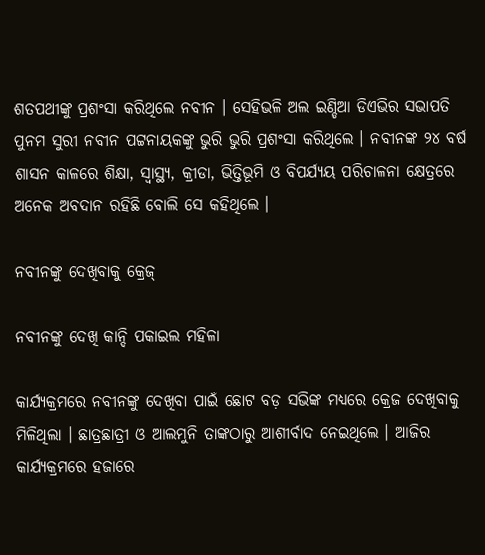ଶତପଥୀଙ୍କୁ ପ୍ରଶଂସା କରିଥିଲେ ନବୀନ । ସେହିଭଳି ଅଲ ଇଣ୍ଡିଆ ଡିଏଭିର ସଭାପତି ପୁନମ ସୁରୀ ନବୀନ ପଟ୍ଟନାୟକଙ୍କୁ ଭୁରି ଭୁରି ପ୍ରଶଂସା କରିଥିଲେ । ନବୀନଙ୍କ ୨୪ ବର୍ଷ ଶାସନ କାଳରେ ଶିକ୍ଷା, ସ୍ୱାସ୍ଥ୍ୟ, କ୍ରୀଡା, ଭିତ୍ତିଭୂମି ଓ ବିପର୍ଯ୍ୟୟ ପରିଚାଳନା କ୍ଷେତ୍ରରେ ଅନେକ ଅବଦାନ ରହିଛି ବୋଲି ସେ କହିଥିଲେ ।

ନବୀନଙ୍କୁ ଦେଖିବାକୁ କ୍ରେଜ୍

ନବୀନଙ୍କୁ ଦେଖି କାନ୍ଦି ପକାଇଲ ମହିଳା

କାର୍ଯ୍ୟକ୍ରମରେ ନବୀନଙ୍କୁ ଦେଖିବା ପାଇଁ ଛୋଟ ବଡ଼ ସଭିଙ୍କ ମଧ୍ୟରେ କ୍ରେଜ ଦେଖିବାକୁ ମିଳିଥିଲା । ଛାତ୍ରଛାତ୍ରୀ ଓ ଆଲମୁନି ତାଙ୍କଠାରୁ ଆଶୀର୍ବାଦ ନେଇଥିଲେ । ଆଜିର କାର୍ଯ୍ୟକ୍ରମରେ ହଜାରେ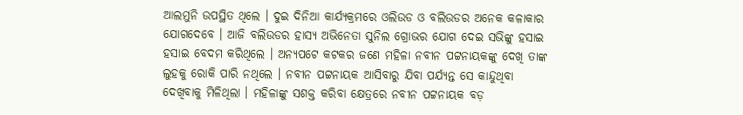ଆଲମୁନି ଉପସ୍ଥିତ ଥିଲେ । ଦୁଇ ଦିନିଆ କାର୍ଯ୍ୟକ୍ରମରେ ଓଲିଉଡ ଓ ବଲିଉଡର ଅନେକ କଳାକାର ଯୋଗଦେବେ । ଆଜି ବଲିଉଡର ହାସ୍ୟ ଅଭିନେତା ସୁନିଲ ଗ୍ରୋଭର ଯୋଗ ଦେଇ ସଭିଙ୍କୁ ହସାଇ ହସାଇ ବେଦମ କରିଥିଲେ । ଅନ୍ୟପଟେ କଟକର ଜଣେ ମହିଳା ନବୀନ ପଟ୍ଟନାୟକଙ୍କୁ ଦେଖି ତାଙ୍କ ଲୁହକୁ ରୋକି ପାରି ନଥିଲେ । ନବୀନ ପଟ୍ଟନାୟକ ଆସିବାରୁ ଯିବା ପର୍ଯ୍ୟନ୍ତ ସେ କାନ୍ଦୁଥିବା ଦେଖିବାକୁ ମିଳିଥିଲା । ମହିଳାଙ୍କୁ ସଶକ୍ତ କରିବା କ୍ଷେତ୍ରରେ ନବୀନ ପଟ୍ଟନାୟକ ବଡ଼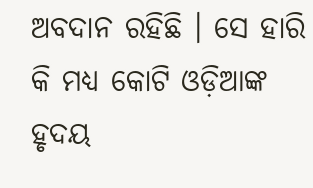ଅବଦାନ ରହିଛି । ସେ ହାରି କି ମଧ୍ୟ କୋଟି ଓଡ଼ିଆଙ୍କ ହୃଦୟ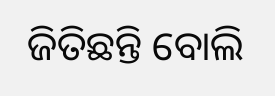ଜିତିଛନ୍ତି ବୋଲି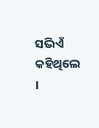ସଭିଏଁ କହିଥିଲେ ।